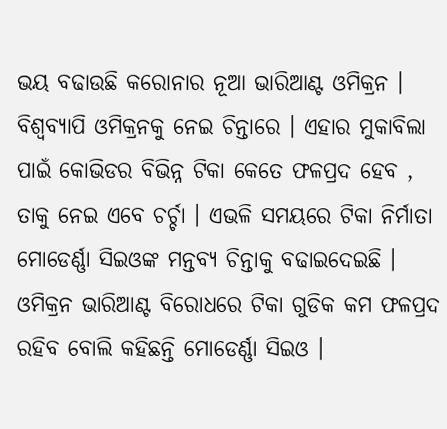ଭୟ ବଢାଉଛି କରୋନାର ନୂଆ ଭାରିଆଣ୍ଟ ଓମିକ୍ରନ । ବିଶ୍ୱବ୍ୟାପି ଓମିକ୍ରନକୁ ନେଇ ଚିନ୍ତାରେ । ଏହାର ମୁକାବିଲା ପାଇଁ କୋଭିଡର ବିଭିନ୍ନ ଟିକା କେତେ ଫଳପ୍ରଦ ହେବ , ତାକୁ ନେଇ ଏବେ ଚର୍ଚ୍ଚା । ଏଭଳି ସମୟରେ ଟିକା ନିର୍ମାତା ମୋଡେର୍ଣ୍ଣା ସିଇଓଙ୍କ ମନ୍ତବ୍ୟ ଚିନ୍ତାକୁ ବଢାଇଦେଇଛି । ଓମିକ୍ରନ ଭାରିଆଣ୍ଟ ବିରୋଧରେ ଟିକା ଗୁଡିକ କମ ଫଳପ୍ରଦ ରହିବ ବୋଲି କହିଛନ୍ତି ମୋଡେର୍ଣ୍ଣା ସିଇଓ ।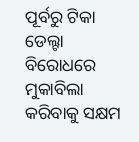ପୂର୍ବରୁ ଟିକା ଡେଲ୍ଟା ବିରୋଧରେ ମୁକାବିଲା କରିବାକୁ ସକ୍ଷମ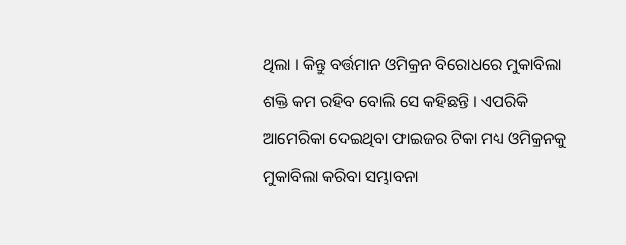ଥିଲା । କିନ୍ତୁ ବର୍ତ୍ତମାନ ଓମିକ୍ରନ ବିରୋଧରେ ମୁକାବିଲା ଶକ୍ତି କମ ରହିବ ବୋଲି ସେ କହିଛନ୍ତି । ଏପରିକି ଆମେରିକା ଦେଇଥିବା ଫାଇଜର ଟିକା ମଧ୍ୟ ଓମିକ୍ରନକୁ ମୁକାବିଲା କରିବା ସମ୍ଭାବନା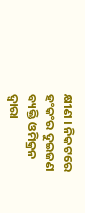କ୍ଷୀଣ । ନିକଟରେ ହଂକଂର ଦୁଇଜଣ ବ୍ୟକ୍ତି ଓମିକ୍ରନ ଦ୍ୱାରା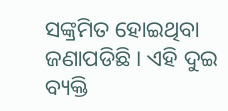ସଙ୍କ୍ରମିତ ହୋଇଥିବା ଜଣାପଡିଛି । ଏହି ଦୁଇ ବ୍ୟକ୍ତି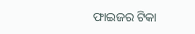ଫାଇଜର ଟିକା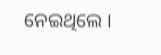ନେଇଥିଲେ ।